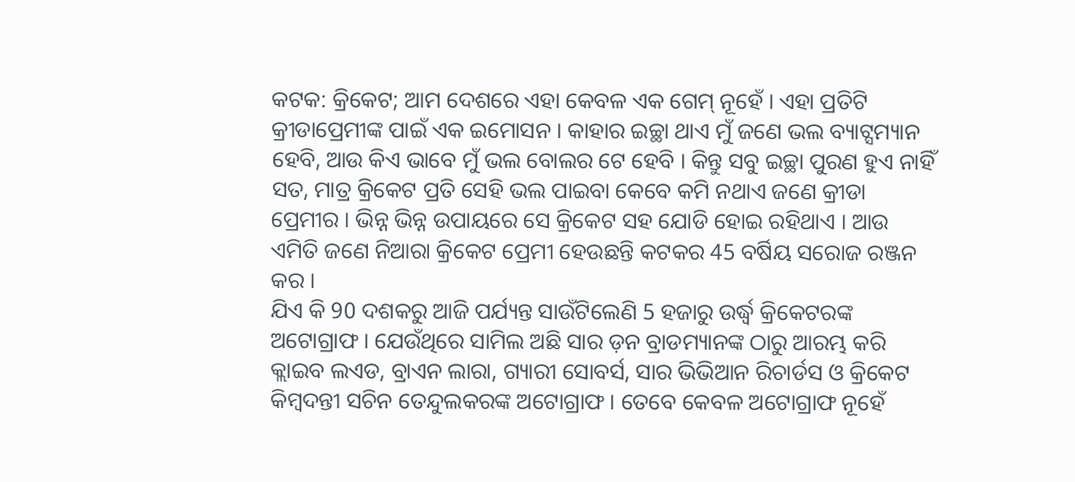କଟକ: କ୍ରିକେଟ; ଆମ ଦେଶରେ ଏହା କେବଳ ଏକ ଗେମ୍ ନୂହେଁ । ଏହା ପ୍ରତିଟି କ୍ରୀଡାପ୍ରେମୀଙ୍କ ପାଇଁ ଏକ ଇମୋସନ । କାହାର ଇଚ୍ଛା ଥାଏ ମୁଁ ଜଣେ ଭଲ ବ୍ୟାଟ୍ସମ୍ୟାନ ହେବି, ଆଉ କିଏ ଭାବେ ମୁଁ ଭଲ ବୋଲର ଟେ ହେବି । କିନ୍ତୁ ସବୁ ଇଚ୍ଛା ପୁରଣ ହୁଏ ନାହିଁ ସତ, ମାତ୍ର କ୍ରିକେଟ ପ୍ରତି ସେହି ଭଲ ପାଇବା କେବେ କମି ନଥାଏ ଜଣେ କ୍ରୀଡା ପ୍ରେମୀର । ଭିନ୍ନ ଭିନ୍ନ ଉପାୟରେ ସେ କ୍ରିକେଟ ସହ ଯୋଡି ହୋଇ ରହିଥାଏ । ଆଉ ଏମିତି ଜଣେ ନିଆରା କ୍ରିକେଟ ପ୍ରେମୀ ହେଉଛନ୍ତି କଟକର 45 ବର୍ଷିୟ ସରୋଜ ରଞ୍ଜନ କର ।
ଯିଏ କି 90 ଦଶକରୁ ଆଜି ପର୍ଯ୍ୟନ୍ତ ସାଉଁଟିଲେଣି 5 ହଜାରୁ ଉର୍ଦ୍ଧ୍ଵ କ୍ରିକେଟରଙ୍କ ଅଟୋଗ୍ରାଫ । ଯେଉଁଥିରେ ସାମିଲ ଅଛି ସାର ଡ଼ନ ବ୍ରାଡମ୍ୟାନଙ୍କ ଠାରୁ ଆରମ୍ଭ କରି କ୍ଲାଇବ ଲଏଡ, ବ୍ରାଏନ ଲାରା, ଗ୍ୟାରୀ ସୋବର୍ସ, ସାର ଭିଭିଆନ ରିଚାର୍ଡସ ଓ କ୍ରିକେଟ କିମ୍ବଦନ୍ତୀ ସଚିନ ତେନ୍ଦୁଲକରଙ୍କ ଅଟୋଗ୍ରାଫ । ତେବେ କେବଳ ଅଟୋଗ୍ରାଫ ନୂହେଁ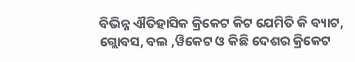ବିଭିନ୍ନ ଐତିହାସିକ କ୍ରିକେଟ କିଟ ଯେମିତି କି ବ୍ୟାଟ, ଗ୍ଲୋବସ, ବଲ ,ୱିକେଟ ଓ କିଛି ଦେଶର କ୍ରିକେଟ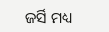ଜର୍ସି ମଧ୍ୟ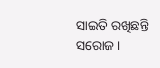ସାଇତି ରଖିଛନ୍ତି ସରୋଜ ।